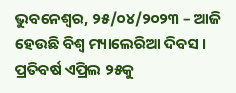ଭୁବନେଶ୍ୱର, ୨୫/୦୪/୨୦୨୩ – ଆଜି ହେଉଛି ବିଶ୍ଵ ମ୍ୟାଲେରିଆ ଦିବସ । ପ୍ରତିବର୍ଷ ଏପ୍ରିଲ ୨୫କୁ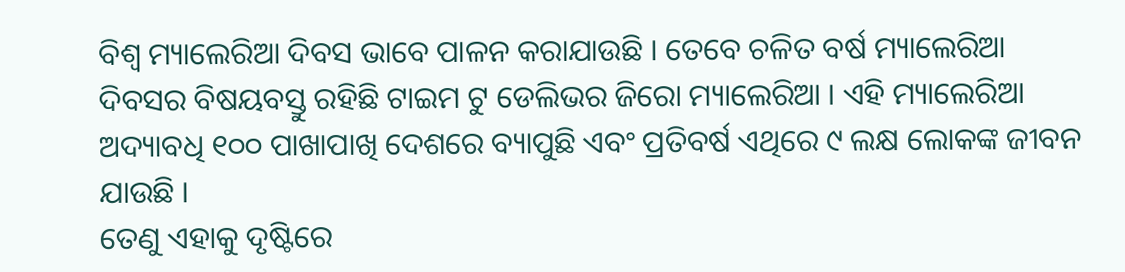ବିଶ୍ଵ ମ୍ୟାଲେରିଆ ଦିବସ ଭାବେ ପାଳନ କରାଯାଉଛି । ତେବେ ଚଳିତ ବର୍ଷ ମ୍ୟାଲେରିଆ ଦିବସର ବିଷୟବସ୍ତୁ ରହିଛି ଟାଇମ ଟୁ ଡେଲିଭର ଜିରୋ ମ୍ୟାଲେରିଆ । ଏହି ମ୍ୟାଲେରିଆ ଅଦ୍ୟାବଧି ୧୦୦ ପାଖାପାଖି ଦେଶରେ ବ୍ୟାପୁଛି ଏବଂ ପ୍ରତିବର୍ଷ ଏଥିରେ ୯ ଲକ୍ଷ ଲୋକଙ୍କ ଜୀବନ ଯାଉଛି ।
ତେଣୁ ଏହାକୁ ଦୃଷ୍ଟିରେ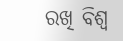ରଖି ବିଶ୍ୱ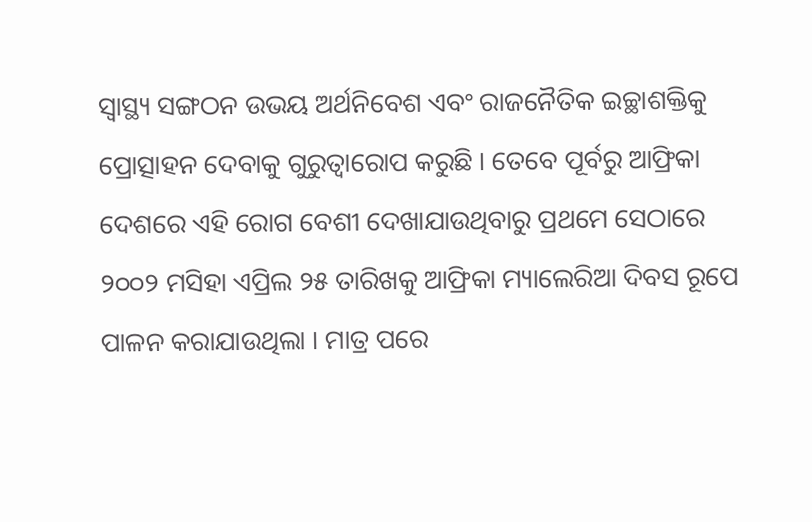ସ୍ୱାସ୍ଥ୍ୟ ସଙ୍ଗଠନ ଉଭୟ ଅର୍ଥନିବେଶ ଏବଂ ରାଜନୈତିକ ଇଚ୍ଛାଶକ୍ତିକୁ ପ୍ରୋତ୍ସାହନ ଦେବାକୁ ଗୁରୁତ୍ୱାରୋପ କରୁଛି । ତେବେ ପୂର୍ବରୁ ଆଫ୍ରିକା ଦେଶରେ ଏହି ରୋଗ ବେଶୀ ଦେଖାଯାଉଥିବାରୁ ପ୍ରଥମେ ସେଠାରେ ୨୦୦୨ ମସିହା ଏପ୍ରିଲ ୨୫ ତାରିଖକୁ ଆଫ୍ରିକା ମ୍ୟାଲେରିଆ ଦିବସ ରୂପେ ପାଳନ କରାଯାଉଥିଲା । ମାତ୍ର ପରେ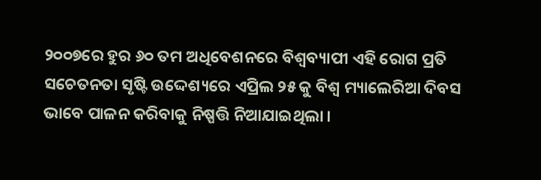୨୦୦୭ରେ ହୁର ୬୦ ତମ ଅଧିବେଶନରେ ବିଶ୍ୱବ୍ୟାପୀ ଏହି ରୋଗ ପ୍ରତି ସଚେତନତା ସୃଷ୍ଟି ଉଦ୍ଦେଶ୍ୟରେ ଏପ୍ରିଲ ୨୫ କୁ ବିଶ୍ୱ ମ୍ୟାଲେରିଆ ଦିବସ ଭାବେ ପାଳନ କରିବାକୁ ନିଷ୍ପତ୍ତି ନିଆଯାଇଥିଲା ।